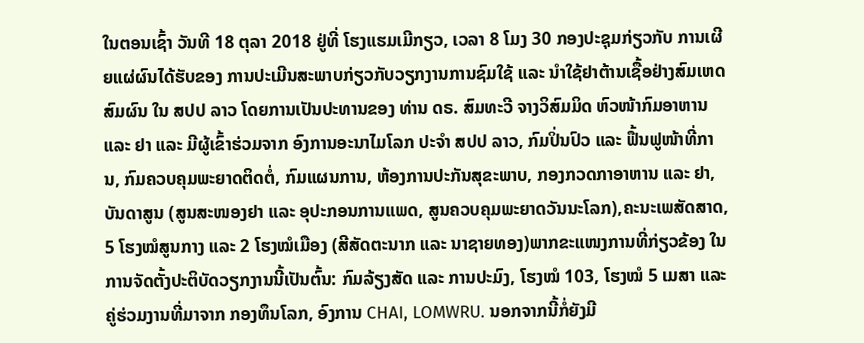ໃນຕອນເຊົ້າ ວັນທີ 18 ຕຸລາ 2018 ຢູ່ທີ່ ໂຮງແຮມເມີກຽວ, ເວລາ 8 ໂມງ 30 ກອງປະຊຸມກ່ຽວກັບ ການເຜີຍແຜ່ຜົນໄດ້ຮັບຂອງ ການປະເມີນສະພາບກ່ຽວກັບວຽກງານການຊົມໃຊ້ ແລະ ນຳໃຊ້ຢາຕ້ານເຊື້ອຢ່າງສົມເຫດສົມຜົນ ໃນ ສປປ ລາວ ໂດຍການເປັນປະທານຂອງ ທ່ານ ດຣ. ສົມທະວີ ຈາງວິສົມມິດ ຫົວໜ້າກົມອາຫານ ແລະ ຢາ ແລະ ມີຜູ້ເຂົ້າຮ່ວມຈາກ ອົງການອະນາໄມໂລກ ປະຈຳ ສປປ ລາວ, ກົມປິ່ນປົວ ແລະ ຟື້ນຟູໜ້າທີ່ການ, ກົມຄວບຄຸມພະຍາດຕິດຕໍ່, ກົມແຜນການ, ຫ້ອງການປະກັນສຸຂະພາບ, ກອງກວດກາອາຫານ ແລະ ຢາ, ບັນດາສູນ (ສູນສະໜອງຢາ ແລະ ອຸປະກອນການແພດ, ສູນຄວບຄຸມພະຍາດວັນນະໂລກ),ຄະນະເພສັດສາດ, 5 ໂຮງໝໍສູນກາງ ແລະ 2 ໂຮງໝໍເມືອງ (ສີສັດຕະນາກ ແລະ ນາຊາຍທອງ)ພາກຂະແໜງການທີ່ກ່ຽວຂ້ອງ ໃນການຈັດຕັ້ງປະຕິບັດວຽກງານນີ້ເປັນຕົ້ນ: ກົມລ້ຽງສັດ ແລະ ການປະມົງ, ໂຮງໝໍ 103, ໂຮງໝໍ 5 ເມສາ ແລະ ຄູ່ຮ່ວມງານທີ່ມາຈາກ ກອງທຶນໂລກ, ອົງການ CHAI, LOMWRU. ນອກຈາກນີ້ກໍ່ຍັງມີ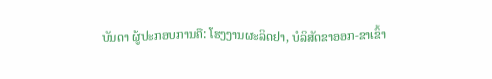ບັນດາ ຜູ້ປະກອບການຄື: ໂຮງງານຜະລິດຢາ, ບໍລິສັດຂາອອກ-ຂາເຂົ້າ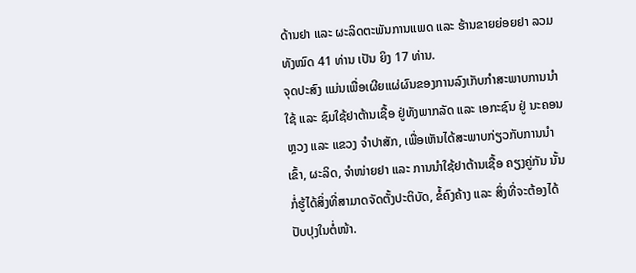ດ້ານຢາ ແລະ ຜະລິດຕະພັນການແພດ ແລະ ຮ້ານຂາຍຍ່ອຍຢາ ລວມທັງໝົດ 41 ທ່ານ ເປັນ ຍິງ 17 ທ່ານ.
ຈຸດປະສົງ ແມ່ນເພື່ອເຜີຍແຜ່ຜົນຂອງການລົງເກັບກຳສະພາບການນຳໃຊ້ ແລະ ຊົມໃຊ້ຢາຕ້ານເຊື້ອ ຢູ່ທັງພາກລັດ ແລະ ເອກະຊົນ ຢູ່ ນະຄອນຫຼວງ ແລະ ແຂວງ ຈຳປາສັກ, ເພື່ອເຫັນໄດ້ສະພາບກ່ຽວກັບການນຳເຂົ້າ, ຜະລິດ, ຈໍາໜ່າຍຢາ ແລະ ການນຳໃຊ້ຢາຕ້ານເຊື້ອ ຄຽງຄູ່ກັນ ນັ້ນກໍ່ຮູ້ໄດ້ສິ່ງທີ່ສາມາດຈັດຕັ້ງປະຕິບັດ, ຂໍ້ຄົງຄ້າງ ແລະ ສິ່ງທີ່ຈະຕ້ອງໄດ້ປັບປຸງໃນຕໍ່ໜ້າ.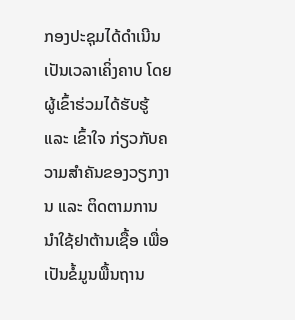ກອງປະຊຸມໄດ້ດຳເນີນເປັນເວລາເຄິ່ງຄາບ ໂດຍຜູ້ເຂົ້າຮ່ວມໄດ້ຮັບຮູ້ ແລະ ເຂົ້າໃຈ ກ່ຽວກັບຄວາມສຳຄັນຂອງວຽກງານ ແລະ ຕິດຕາມການ ນຳໃຊ້ຢາຕ້ານເຊື້ອ ເພື່ອເປັນຂໍ້ມູນພື້ນຖານ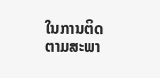ໃນການຕິດຕາມສະພາ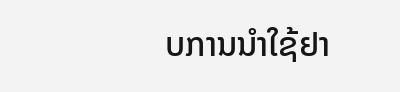ບການນຳໃຊ້ຢາ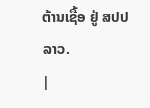ຕ້ານເຊື້ອ ຢູ່ ສປປ ລາວ.
|